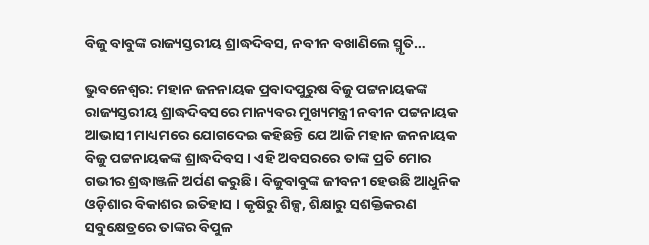ବିଜୁ ବାବୁଙ୍କ ରାଜ୍ୟସ୍ତରୀୟ ଶ୍ରାଦ୍ଧଦିବସ, ନବୀନ ବଖାଣିଲେ ସ୍ମୃତି…

ଭୁବନେଶ୍ୱର: ମହାନ ଜନନାୟକ ପ୍ରବାଦପୁରୁଷ ବିଜୁ ପଟ୍ଟନାୟକଙ୍କ ରାଜ୍ୟସ୍ତରୀୟ ଶ୍ରାଦ୍ଧଦିବସରେ ମାନ୍ୟବର ମୁଖ୍ୟମନ୍ତ୍ରୀ ନବୀନ ପଟ୍ଟନାୟକ ଆଭାସୀ ମାଧ୍ୟମରେ ଯୋଗଦେଇ କହିଛନ୍ତି ଯେ ଆଜି ମହାନ ଜନନାୟକ ବିଜୁ ପଟ୍ଟନାୟକଙ୍କ ଶ୍ରାଦ୍ଧଦିବସ । ଏହି ଅବସରରେ ତାଙ୍କ ପ୍ରତି ମୋର ଗଭୀର ଶ୍ରଦ୍ଧାଞ୍ଜଳି ଅର୍ପଣ କରୁଛି । ବିଜୁବାବୁଙ୍କ ଜୀବନୀ ହେଉଛି ଆଧୁନିକ ଓଡ଼ିଶାର ବିକାଶର ଇତିହାସ । କୃଷିରୁ ଶିଳ୍ପ, ଶିକ୍ଷାରୁ ସଶକ୍ତିକରଣ ସବୁକ୍ଷେତ୍ରରେ ତାଙ୍କର ବିପୁଳ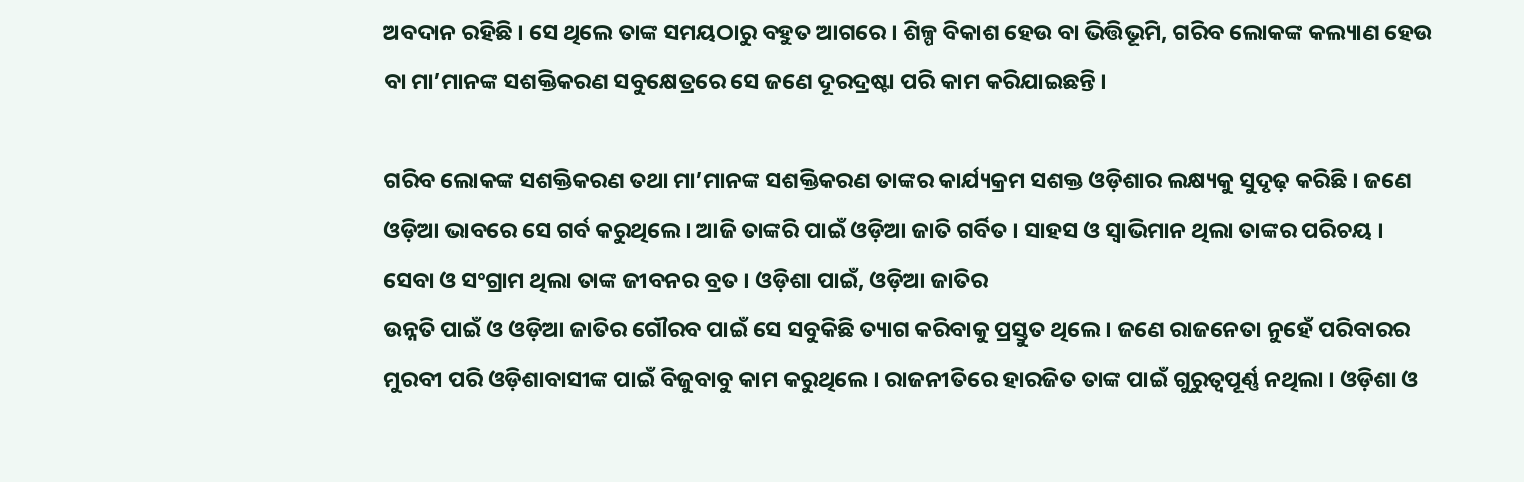ଅବଦାନ ରହିଛି । ସେ ଥିଲେ ତାଙ୍କ ସମୟଠାରୁ ବହୁତ ଆଗରେ । ଶିଳ୍ପ ବିକାଶ ହେଉ ବା ଭିତ୍ତିଭୂମି, ଗରିବ ଲୋକଙ୍କ କଲ୍ୟାଣ ହେଉ ବା ମା’ମାନଙ୍କ ସଶକ୍ତିକରଣ ସବୁକ୍ଷେତ୍ରରେ ସେ ଜଣେ ଦୂରଦ୍ରଷ୍ଟା ପରି କାମ କରିଯାଇଛନ୍ତି ।

ଗରିବ ଲୋକଙ୍କ ସଶକ୍ତିକରଣ ତଥା ମା’ମାନଙ୍କ ସଶକ୍ତିକରଣ ତାଙ୍କର କାର୍ଯ୍ୟକ୍ରମ ସଶକ୍ତ ଓଡ଼ିଶାର ଲକ୍ଷ୍ୟକୁ ସୁଦୃଢ଼ କରିଛି । ଜଣେ ଓଡ଼ିଆ ଭାବରେ ସେ ଗର୍ବ କରୁଥିଲେ । ଆଜି ତାଙ୍କରି ପାଇଁ ଓଡ଼ିଆ ଜାତି ଗର୍ବିତ । ସାହସ ଓ ସ୍ୱାଭିମାନ ଥିଲା ତାଙ୍କର ପରିଚୟ । ସେବା ଓ ସଂଗ୍ରାମ ଥିଲା ତାଙ୍କ ଜୀବନର ବ୍ରତ । ଓଡ଼ିଶା ପାଇଁ, ଓଡ଼ିଆ ଜାତିର
ଉନ୍ନତି ପାଇଁ ଓ ଓଡ଼ିଆ ଜାତିର ଗୌରବ ପାଇଁ ସେ ସବୁକିଛି ତ୍ୟାଗ କରିବାକୁ ପ୍ରସ୍ତୁତ ଥିଲେ । ଜଣେ ରାଜନେତା ନୁହେଁ ପରିବାରର ମୁରବୀ ପରି ଓଡ଼ିଶାବାସୀଙ୍କ ପାଇଁ ବିଜୁବାବୁ କାମ କରୁଥିଲେ । ରାଜନୀତିରେ ହାରଜିତ ତାଙ୍କ ପାଇଁ ଗୁରୁତ୍ୱପୂର୍ଣ୍ଣ ନଥିଲା । ଓଡ଼ିଶା ଓ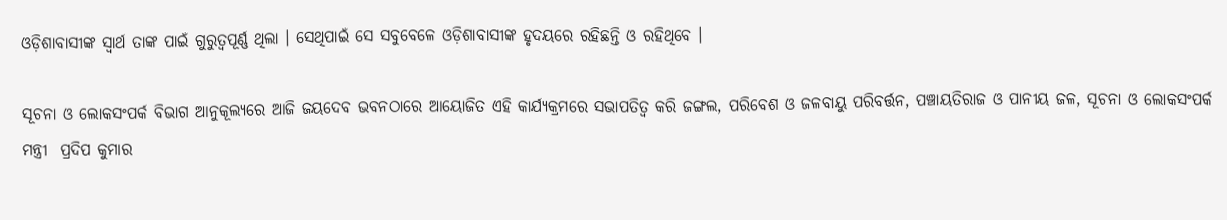ଓଡ଼ିଶାବାସୀଙ୍କ ସ୍ୱାର୍ଥ ତାଙ୍କ ପାଇଁ ଗୁରୁତ୍ୱପୂର୍ଣ୍ଣ ଥିଲା । ସେଥିପାଇଁ ସେ ସବୁବେଳେ ଓଡ଼ିଶାବାସୀଙ୍କ ହୃଦୟରେ ରହିଛନ୍ତି ଓ ରହିଥିବେ ।

ସୂଚନା ଓ ଲୋକସଂପର୍କ ବିଭାଗ ଆନୁକୂଲ୍ୟରେ ଆଜି ଜୟଦେବ ଭବନଠାରେ ଆୟୋଜିତ ଏହି କାର୍ଯ୍ୟକ୍ରମରେ ସଭାପତିତ୍ୱ କରି ଜଙ୍ଗଲ, ପରିବେଶ ଓ ଜଳବାୟୁ ପରିବର୍ତ୍ତନ, ପଞ୍ଚାୟତିରାଜ ଓ ପାନୀୟ ଜଳ, ସୂଚନା ଓ ଲୋକସଂପର୍କ ମନ୍ତ୍ରୀ  ପ୍ରଦିପ କୁମାର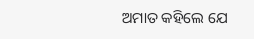ଅମାତ କହିଲେ ଯେ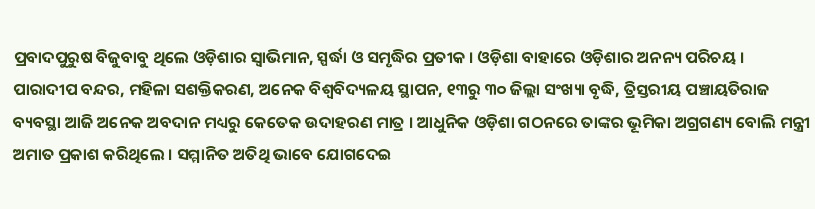ପ୍ରବାଦପୁରୁଷ ବିଜୁବାବୁ ଥିଲେ ଓଡ଼ିଶାର ସ୍ୱାଭିମାନ, ସ୍ପର୍ଦ୍ଧା ଓ ସମୃଦ୍ଧିର ପ୍ରତୀକ । ଓଡ଼ିଶା ବାହାରେ ଓଡ଼ିଶାର ଅନନ୍ୟ ପରିଚୟ । ପାରାଦୀପ ବନ୍ଦର, ମହିଳା ସଶକ୍ତିକରଣ, ଅନେକ ବିଶ୍ୱବିଦ୍ୟଳୟ ସ୍ଥାପନ, ୧୩ରୁ ୩୦ ଜିଲ୍ଲା ସଂଖ୍ୟା ବୃଦ୍ଧି, ତ୍ରିସ୍ତରୀୟ ପଞ୍ଚାୟତିରାଜ ବ୍ୟବସ୍ଥା ଆଜି ଅନେକ ଅବଦାନ ମଧ୍ୟରୁ କେତେକ ଉଦାହରଣ ମାତ୍ର । ଆଧୁନିକ ଓଡ଼ିଶା ଗଠନରେ ତାଙ୍କର ଭୂମିକା ଅଗ୍ରଗଣ୍ୟ ବୋଲି ମନ୍ତ୍ରୀ
ଅମାତ ପ୍ରକାଶ କରିଥିଲେ । ସମ୍ମାନିତ ଅତିଥି ଭାବେ ଯୋଗଦେଇ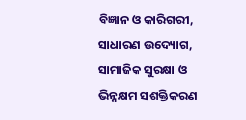ବିଜ୍ଞାନ ଓ କାରିଗରୀ, ସାଧାରଣ ଉଦ୍ୟୋଗ, ସାମାଜିକ ସୁରକ୍ଷା ଓ ଭିନ୍ନକ୍ଷମ ସଶକ୍ତିକରଣ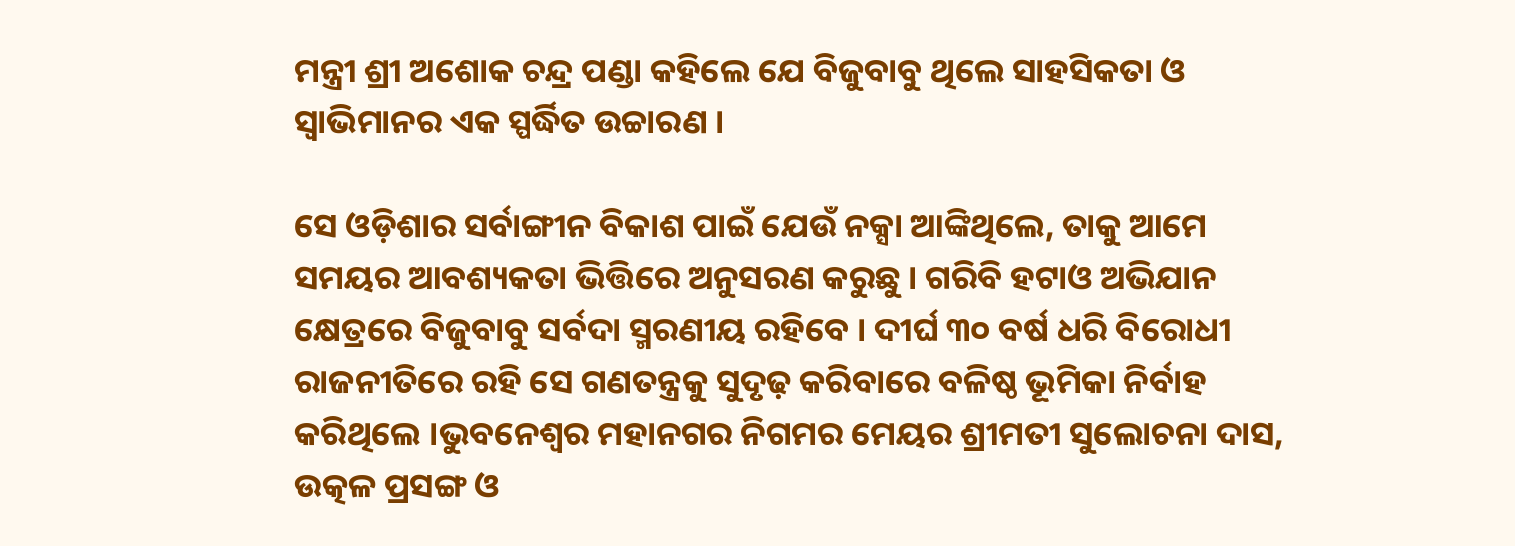ମନ୍ତ୍ରୀ ଶ୍ରୀ ଅଶୋକ ଚନ୍ଦ୍ର ପଣ୍ଡା କହିଲେ ଯେ ବିଜୁବାବୁ ଥିଲେ ସାହସିକତା ଓ ସ୍ୱାଭିମାନର ଏକ ସ୍ପର୍ଦ୍ଧିତ ଉଚ୍ଚାରଣ ।

ସେ ଓଡ଼ିଶାର ସର୍ବାଙ୍ଗୀନ ବିକାଶ ପାଇଁ ଯେଉଁ ନକ୍ସା ଆଙ୍କିଥିଲେ, ତାକୁ ଆମେ ସମୟର ଆବଶ୍ୟକତା ଭିତ୍ତିରେ ଅନୁସରଣ କରୁଛୁ । ଗରିବି ହଟାଓ ଅଭିଯାନ କ୍ଷେତ୍ରରେ ବିଜୁବାବୁ ସର୍ବଦା ସ୍ମରଣୀୟ ରହିବେ । ଦୀର୍ଘ ୩୦ ବର୍ଷ ଧରି ବିରୋଧୀ ରାଜନୀତିରେ ରହି ସେ ଗଣତନ୍ତ୍ରକୁ ସୁଦୃଢ଼ କରିବାରେ ବଳିଷ୍ଠ ଭୂମିକା ନିର୍ବାହ କରିଥିଲେ ।ଭୁବନେଶ୍ୱର ମହାନଗର ନିଗମର ମେୟର ଶ୍ରୀମତୀ ସୁଲୋଚନା ଦାସ, ଉତ୍କଳ ପ୍ରସଙ୍ଗ ଓ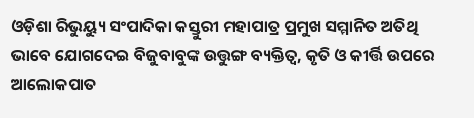ଓଡ଼ିଶା ରିଭୁୟ୍ୟୁ ସଂପାଦିକା କସ୍ତୁରୀ ମହାପାତ୍ର ପ୍ରମୁଖ ସମ୍ମାନିତ ଅତିଥି ଭାବେ ଯୋଗଦେଇ ବିଜୁବାବୁଙ୍କ ଉତ୍ତୁଙ୍ଗ ବ୍ୟକ୍ତିତ୍ୱ, କୃତି ଓ କୀର୍ତ୍ତି ଉପରେ ଆଲୋକପାତ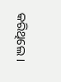କରିଥିଲେ ।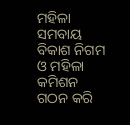ମହିଳା ସମବାୟ ବିକାଶ ନିଗମ ଓ ମହିଳା କମିଶନ ଗଠନ କରି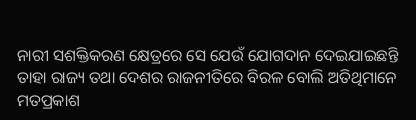ନାରୀ ସଶକ୍ତିକରଣ କ୍ଷେତ୍ରରେ ସେ ଯେଉଁ ଯୋଗଦାନ ଦେଇଯାଇଛନ୍ତି ତାହା ରାଜ୍ୟ ତଥା ଦେଶର ରାଜନୀତିରେ ବିରଳ ବୋଲି ଅତିଥିମାନେ ମତପ୍ରକାଶ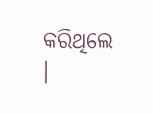କରିଥିଲେ ।